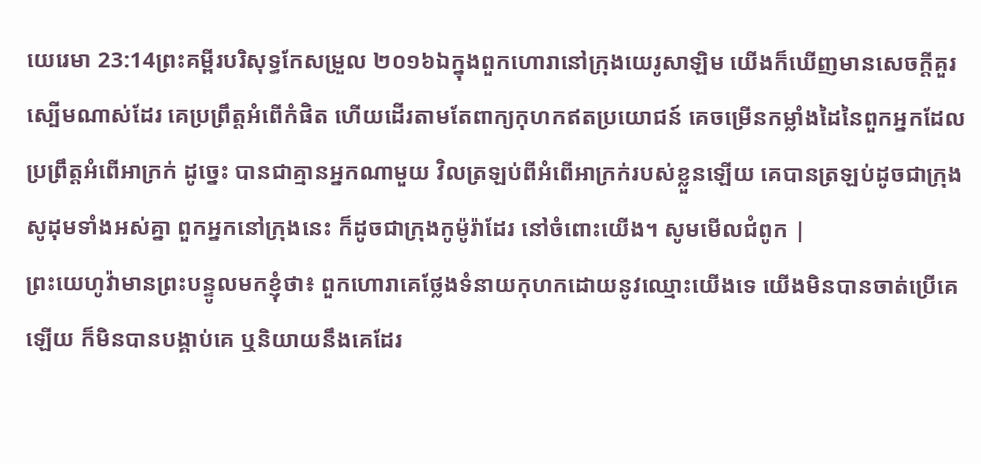យេរេមា 23:14ព្រះគម្ពីរបរិសុទ្ធកែសម្រួល ២០១៦ឯក្នុងពួកហោរានៅក្រុងយេរូសាឡិម យើងក៏ឃើញមានសេចក្ដីគួរស្បើមណាស់ដែរ គេប្រព្រឹត្តអំពើកំផិត ហើយដើរតាមតែពាក្យកុហកឥតប្រយោជន៍ គេចម្រើនកម្លាំងដៃនៃពួកអ្នកដែលប្រព្រឹត្តអំពើអាក្រក់ ដូច្នេះ បានជាគ្មានអ្នកណាមួយ វិលត្រឡប់ពីអំពើអាក្រក់របស់ខ្លួនឡើយ គេបានត្រឡប់ដូចជាក្រុងសូដុមទាំងអស់គ្នា ពួកអ្នកនៅក្រុងនេះ ក៏ដូចជាក្រុងកូម៉ូរ៉ាដែរ នៅចំពោះយើង។ សូមមើលជំពូក |
ព្រះយេហូវ៉ាមានព្រះបន្ទូលមកខ្ញុំថា៖ ពួកហោរាគេថ្លែងទំនាយកុហកដោយនូវឈ្មោះយើងទេ យើងមិនបានចាត់ប្រើគេឡើយ ក៏មិនបានបង្គាប់គេ ឬនិយាយនឹងគេដែរ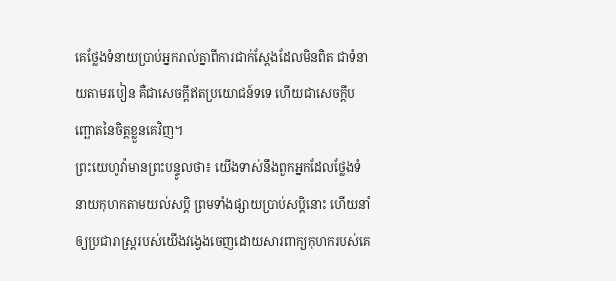គេថ្លែងទំនាយប្រាប់អ្នករាល់គ្នាពីការជាក់ស្តែងដែលមិនពិត ជាទំនាយតាមរបៀន គឺជាសេចក្ដីឥតប្រយោជន៍ទទេ ហើយជាសេចក្ដីបញ្ឆោតនៃចិត្តខ្លួនគេវិញ។
ព្រះយេហូវ៉ាមានព្រះបន្ទូលថា៖ យើងទាស់នឹងពួកអ្នកដែលថ្លែងទំនាយកុហកតាមយល់សប្តិ ព្រមទាំងផ្សាយប្រាប់សប្តិនោះ ហើយនាំឲ្យប្រជារាស្ត្ររបស់យើងវង្វេងចេញដោយសារពាក្យកុហករបស់គេ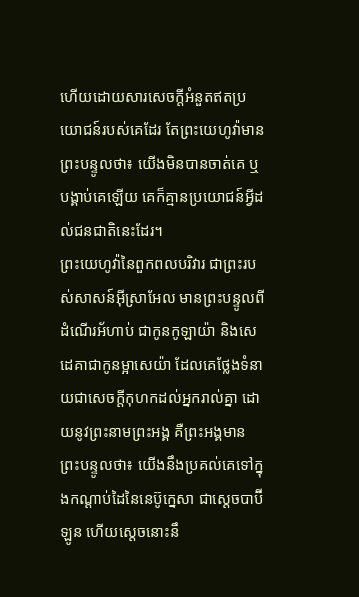ហើយដោយសារសេចក្ដីអំនួតឥតប្រយោជន៍របស់គេដែរ តែព្រះយេហូវ៉ាមានព្រះបន្ទូលថា៖ យើងមិនបានចាត់គេ ឬបង្គាប់គេឡើយ គេក៏គ្មានប្រយោជន៍អ្វីដល់ជនជាតិនេះដែរ។
ព្រះយេហូវ៉ានៃពួកពលបរិវារ ជាព្រះរបស់សាសន៍អ៊ីស្រាអែល មានព្រះបន្ទូលពីដំណើរអ័ហាប់ ជាកូនកូឡាយ៉ា និងសេដេគាជាកូនម្អាសេយ៉ា ដែលគេថ្លែងទំនាយជាសេចក្ដីកុហកដល់អ្នករាល់គ្នា ដោយនូវព្រះនាមព្រះអង្គ គឺព្រះអង្គមានព្រះបន្ទូលថា៖ យើងនឹងប្រគល់គេទៅក្នុងកណ្ដាប់ដៃនៃនេប៊ូក្នេសា ជាស្តេចបាប៊ីឡូន ហើយស្តេចនោះនឹ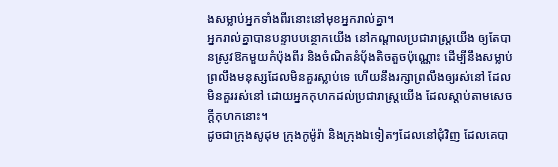ងសម្លាប់អ្នកទាំងពីរនោះនៅមុខអ្នករាល់គ្នា។
អ្នករាល់គ្នាបានបន្ទាបបន្ថោកយើង នៅកណ្ដាលប្រជារាស្ត្រយើង ឲ្យតែបានស្រូវឱកមួយកំប៉ុងពីរ និងចំណិតនំបុ័ងតិចតួចប៉ុណ្ណោះ ដើម្បីនឹងសម្លាប់ព្រលឹងមនុស្សដែលមិនគួរស្លាប់ទេ ហើយនឹងរក្សាព្រលឹងឲ្យរស់នៅ ដែលមិនគួររស់នៅ ដោយអ្នកកុហកដល់ប្រជារាស្ត្រយើង ដែលស្តាប់តាមសេចក្ដីកុហកនោះ។
ដូចជាក្រុងសូដុម ក្រុងកូម៉ូរ៉ា និងក្រុងឯទៀតៗដែលនៅជុំវិញ ដែលគេបា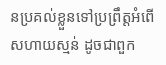នប្រគល់ខ្លួនទៅប្រព្រឹត្តអំពើសហាយស្មន់ ដូចជាពួក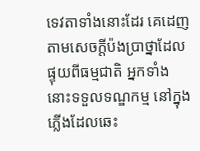ទេវតាទាំងនោះដែរ គេដេញតាមសេចក្ដីប៉ងប្រាថ្នាដែលផ្ទុយពីធម្មជាតិ អ្នកទាំងនោះទទួលទណ្ឌកម្ម នៅក្នុងភ្លើងដែលឆេះ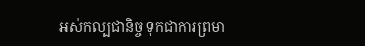អស់កល្បជានិច្ច ទុកជាការព្រមា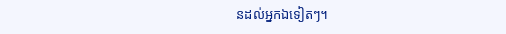នដល់អ្នកឯទៀតៗ។